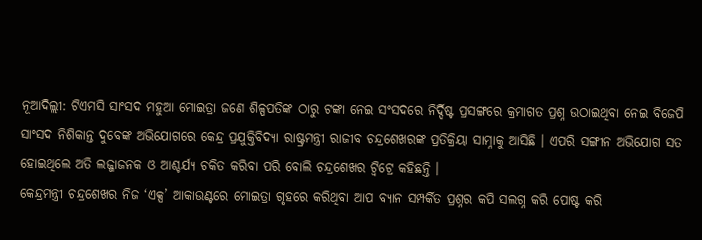ନୂଆଦିଲ୍ଲୀ: ଟିଏମସି ସାଂସଦ ମହୁଆ ମୋଇତ୍ରା ଜଣେ ଶିଳ୍ପପତିଙ୍କ ଠାରୁ ଟଙ୍କା ନେଇ ସଂସଦରେ ନିର୍ଦ୍ଦିଷ୍ଟ ପ୍ରସଙ୍ଗରେ କ୍ରମାଗତ ପ୍ରଶ୍ନ ଉଠାଇଥିବା ନେଇ ବିଜେପି ସାଂସଦ ନିଶିକାନ୍ତ ଦୁବେଙ୍କ ଅଭିଯୋଗରେ କେନ୍ଦ୍ର ପ୍ରଯୁକ୍ତିବିଦ୍ୟା ରାଷ୍ଟ୍ରମନ୍ତ୍ରୀ ରାଜୀବ ଚନ୍ଦ୍ରଶେଖରଙ୍କ ପ୍ରତିକ୍ରିୟା ସାମ୍ନାକୁ ଆସିଛି । ଏପରି ସଙ୍ଗୀନ ଅଭିଯୋଗ ସତ ହୋଇଥିଲେ ଅତି ଲଜ୍ଜାଜନକ ଓ ଆଶ୍ଚର୍ଯ୍ୟ ଚକିତ କରିବା ପରି ବୋଲି ଚନ୍ଦ୍ରଶେଖର ଟ୍ବିଟ୍ରେ କହିଛନ୍ତି ।
କେନ୍ଦ୍ରମନ୍ତ୍ରୀ ଚନ୍ଦ୍ରଶେଖର ନିଜ ‘ଏକ୍ସ’ ଆକାଉଣ୍ଟରେ ମୋଇତ୍ରା ଗୃହରେ କରିଥିବା ଆପ ବ୍ୟାନ ସମ୍ପର୍କିତ ପ୍ରଶ୍ନର କପି ସଲଗ୍ନ କରି ପୋଷ୍ଟ କରି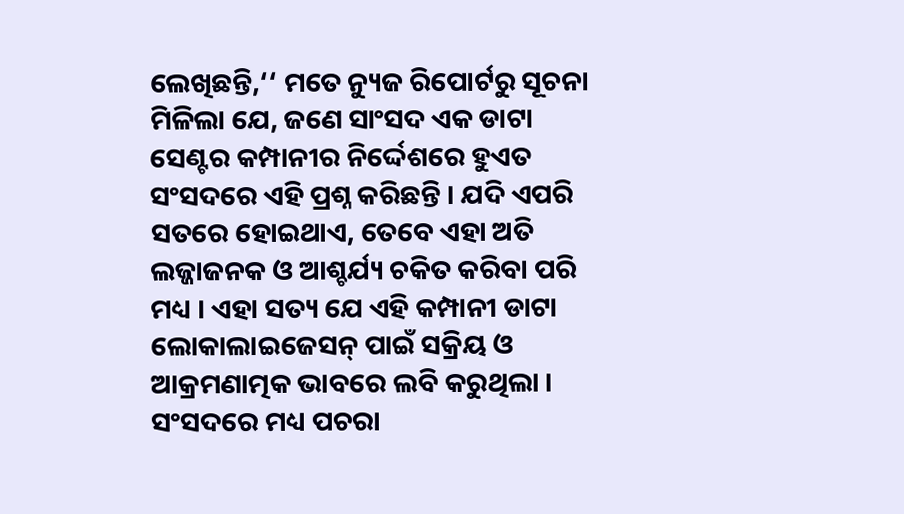ଲେଖିଛନ୍ତି,‘‘ ମତେ ନ୍ୟୁଜ ରିପୋର୍ଟରୁ ସୂଚନା ମିଳିଲା ଯେ, ଜଣେ ସାଂସଦ ଏକ ଡାଟା ସେଣ୍ଟର କମ୍ପାନୀର ନିର୍ଦ୍ଦେଶରେ ହୁଏତ ସଂସଦରେ ଏହି ପ୍ରଶ୍ନ କରିଛନ୍ତି । ଯଦି ଏପରି ସତରେ ହୋଇଥାଏ, ତେବେ ଏହା ଅତି ଲଜ୍ଜାଜନକ ଓ ଆଶ୍ଚର୍ଯ୍ୟ ଚକିତ କରିବା ପରି ମଧ୍ୟ । ଏହା ସତ୍ୟ ଯେ ଏହି କମ୍ପାନୀ ଡାଟା ଲୋକାଲାଇଜେସନ୍ ପାଇଁ ସକ୍ରିୟ ଓ ଆକ୍ରମଣାତ୍ମକ ଭାବରେ ଲବି କରୁଥିଲା । ସଂସଦରେ ମଧ୍ୟ ପଚରା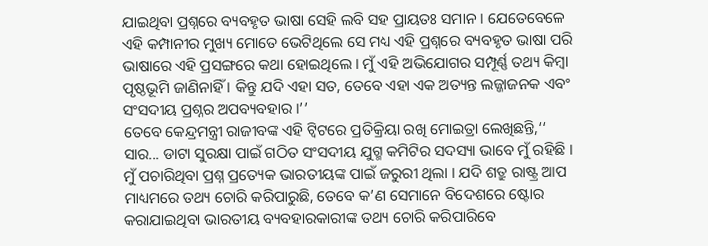ଯାଇଥିବା ପ୍ରଶ୍ନରେ ବ୍ୟବହୃତ ଭାଷା ସେହି ଲବି ସହ ପ୍ରାୟତଃ ସମାନ । ଯେତେବେଳେ ଏହି କମ୍ପାନୀର ମୁଖ୍ୟ ମୋତେ ଭେଟିଥିଲେ ସେ ମଧ୍ୟ ଏହି ପ୍ରଶ୍ନରେ ବ୍ୟବହୃତ ଭାଷା ପରି ଭାଷାରେ ଏହି ପ୍ରସଙ୍ଗରେ କଥା ହୋଇଥିଲେ । ମୁଁ ଏହି ଅଭିଯୋଗର ସମ୍ପୂର୍ଣ୍ଣ ତଥ୍ୟ କିମ୍ବା ପୃଷ୍ଠଭୂମି ଜାଣିନାହିଁ । କିନ୍ତୁ ଯଦି ଏହା ସତ, ତେବେ ଏହା ଏକ ଅତ୍ୟନ୍ତ ଲଜ୍ଜାଜନକ ଏବଂ ସଂସଦୀୟ ପ୍ରଶ୍ନର ଅପବ୍ୟବହାର ।’’
ତେବେ କେନ୍ଦ୍ରମନ୍ତ୍ରୀ ରାଜୀବଙ୍କ ଏହି ଟ୍ବିଟରେ ପ୍ରତିକ୍ରିୟା ରଖି ମୋଇତ୍ରା ଲେଖିଛନ୍ତି,‘‘ ସାର... ଡାଟା ସୁରକ୍ଷା ପାଇଁ ଗଠିତ ସଂସଦୀୟ ଯୁଗ୍ମ କମିଟିର ସଦସ୍ୟା ଭାବେ ମୁଁ ରହିଛି । ମୁଁ ପଚାରିଥିବା ପ୍ରଶ୍ନ ପ୍ରତ୍ୟେକ ଭାରତୀୟଙ୍କ ପାଇଁ ଜରୁରୀ ଥିଲା । ଯଦି ଶତ୍ରୁ ରାଷ୍ଟ୍ର ଆପ ମାଧ୍ୟମରେ ତଥ୍ୟ ଚୋରି କରିପାରୁଛି, ତେବେ କ’ଣ ସେମାନେ ବିଦେଶରେ ଷ୍ଟୋର କରାଯାଇଥିବା ଭାରତୀୟ ବ୍ୟବହାରକାରୀଙ୍କ ତଥ୍ୟ ଚୋରି କରିପାରିବେ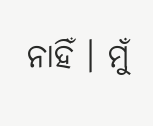ନାହିଁ । ମୁଁ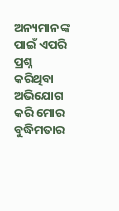ଅନ୍ୟମାନଙ୍କ ପାଇଁ ଏପରି ପ୍ରଶ୍ନ କରିଥିବା ଅଭିଯୋଗ କରି ମୋର ବୁଦ୍ଧିମତାର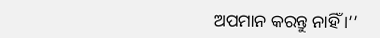ଅପମାନ କରନ୍ତୁ ନାହିଁ ।’’